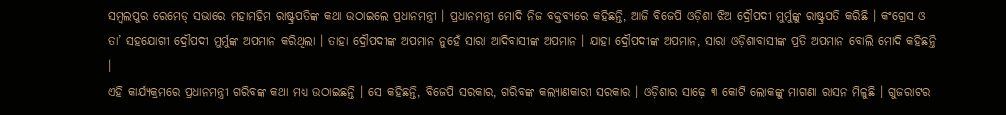ସମ୍ବଲପୁର ରେମେଡ୍ ସଭାରେ ମହାମହିମ ରାଷ୍ଟ୍ରପତିଙ୍କ କଥା ଉଠାଇଲେ ପ୍ରଧାନମନ୍ତ୍ରୀ । ପ୍ରଧାନମନ୍ତ୍ରୀ ମୋଦି ନିଜ ବକ୍ତବ୍ୟରେ କହିଛନ୍ତି, ଆଜି ବିଜେପି ଓଡ଼ିଶା ଝିଅ ଦ୍ରୌପଦୀ ମୁର୍ମୁଙ୍କୁ ରାଷ୍ଟ୍ରପତି କରିଛି । କଂଗ୍ରେସ ଓ ତା’ ସହଯୋଗୀ ଦ୍ରୌପଦୀ ମୁର୍ମୁଙ୍କ ଅପମାନ କରିଥିଲା । ତାହା ଦ୍ରୌପଦୀଙ୍କ ଅପମାନ ନୁହେଁ ସାରା ଆଦିବାସୀଙ୍କ ଅପମାନ । ଯାହା ଦ୍ରୌପଦୀଙ୍କ ଅପମାନ, ସାରା ଓଡ଼ିଶାବାସୀଙ୍କ ପ୍ରତି ଅପମାନ ବୋଲି ମୋଦି କହିଛନ୍ତି ।
ଏହି କାର୍ଯ୍ୟକ୍ରମରେ ପ୍ରଧାନମନ୍ତ୍ରୀ ଗରିବଙ୍କ କଥା ମଧ୍ୟ ଉଠାଇଛନ୍ତି । ସେ କହିଛନ୍ତି, ବିଜେପି ସରକାର, ଗରିବଙ୍କ କଲ୍ୟାଣକାରୀ ସରକାର । ଓଡ଼ିଶାର ସାଢ଼େ ୩ କୋଟି ଲୋକଙ୍କୁ ମାଗଣା ରାସନ ମିଳୁଛି । ଗୁଜରାଟର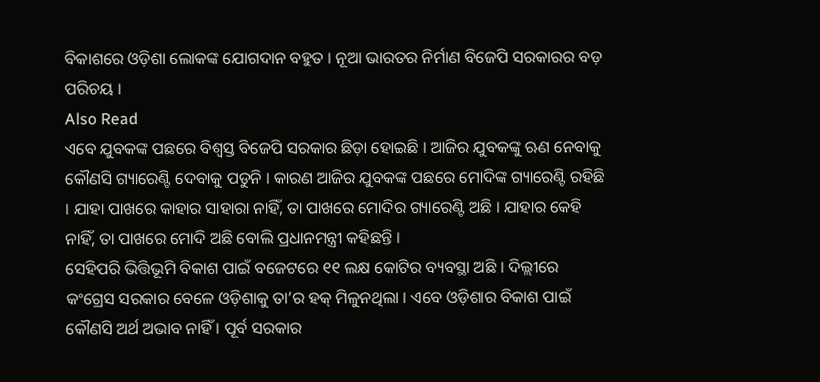ବିକାଶରେ ଓଡ଼ିଶା ଲୋକଙ୍କ ଯୋଗଦାନ ବହୁତ । ନୂଆ ଭାରତର ନିର୍ମାଣ ବିଜେପି ସରକାରର ବଡ଼ ପରିଚୟ ।
Also Read
ଏବେ ଯୁବକଙ୍କ ପଛରେ ବିଶ୍ୱସ୍ତ ବିଜେପି ସରକାର ଛିଡ଼ା ହୋଇଛି । ଆଜିର ଯୁବକଙ୍କୁ ଋଣ ନେବାକୁ କୌଣସି ଗ୍ୟାରେଣ୍ଟି ଦେବାକୁ ପଡୁନି । କାରଣ ଆଜିର ଯୁବକଙ୍କ ପଛରେ ମୋଦିଙ୍କ ଗ୍ୟାରେଣ୍ଟି ରହିଛି । ଯାହା ପାଖରେ କାହାର ସାହାରା ନାହିଁ, ତା ପାଖରେ ମୋଦିର ଗ୍ୟାରେଣ୍ଟି ଅଛି । ଯାହାର କେହି ନାହିଁ, ତା ପାଖରେ ମୋଦି ଅଛି ବୋଲି ପ୍ରଧାନମନ୍ତ୍ରୀ କହିଛନ୍ତି ।
ସେହିପରି ଭିତ୍ତିଭୂମି ବିକାଶ ପାଇଁ ବଜେଟରେ ୧୧ ଲକ୍ଷ କୋଟିର ବ୍ୟବସ୍ଥା ଅଛି । ଦିଲ୍ଲୀରେ କଂଗ୍ରେସ ସରକାର ବେଳେ ଓଡ଼ିଶାକୁ ତା’ର ହକ୍ ମିଳୁନଥିଲା । ଏବେ ଓଡ଼ିଶାର ବିକାଶ ପାଇଁ କୌଣସି ଅର୍ଥ ଅଭାବ ନାହିଁ । ପୂର୍ବ ସରକାର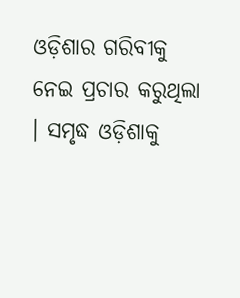ଓଡ଼ିଶାର ଗରିବୀକୁ ନେଇ ପ୍ରଚାର କରୁଥିଲା । ସମୃଦ୍ଧ ଓଡ଼ିଶାକୁ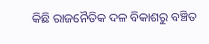କିଛି ରାଜନୈତିକ ଦଳ ବିକାଶରୁ ବଞ୍ଚିତ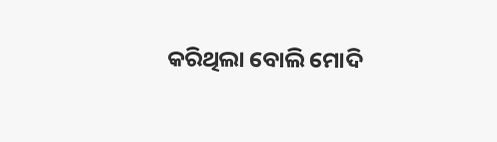କରିଥିଲା ବୋଲି ମୋଦି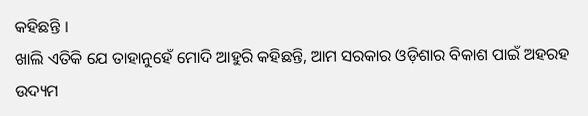କହିଛନ୍ତି ।
ଖାଲି ଏତିକି ଯେ ତାହାନୁହେଁ ମୋଦି ଆହୁରି କହିଛନ୍ତି, ଆମ ସରକାର ଓଡ଼ିଶାର ବିକାଶ ପାଇଁ ଅହରହ ଉଦ୍ୟମ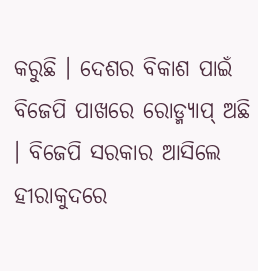କରୁଛି । ଦେଶର ବିକାଶ ପାଇଁ ବିଜେପି ପାଖରେ ରୋଡ୍ମ୍ୟାପ୍ ଅଛି । ବିଜେପି ସରକାର ଆସିଲେ ହୀରାକୁଦରେ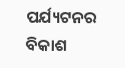ପର୍ଯ୍ୟଟନର ବିକାଶ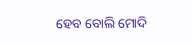ହେବ ବୋଲି ମୋଦି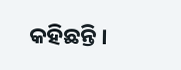କହିଛନ୍ତି ।